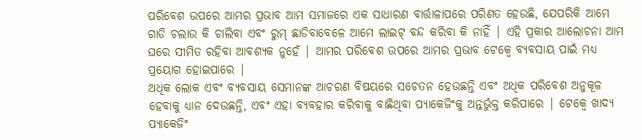ପରିବେଶ ଉପରେ ଆମର ପ୍ରଭାବ ଆମ ସମାଜରେ ଏକ ସାଧାରଣ ବାର୍ତ୍ତାଳାପରେ ପରିଣତ ହେଉଛି, ଯେପରିକି ଆମେ ଗାଡି ଚଲାଉ କି ଚାଲିବା ଏବଂ ରୁମ୍ ଛାଡିବାବେଳେ ଆମେ ଲାଇଟ୍ ବନ୍ଦ କରିବା କି ନାହିଁ | ଏହି ପ୍ରକାର ଆଲୋଚନା ଆମ ଘରେ ସୀମିତ ରହିବା ଆବଶ୍ୟକ ନୁହେଁ | ଆମର ପରିବେଶ ଉପରେ ଆମର ପ୍ରଭାବ ଟେକ୍ୱେ ବ୍ୟବସାୟ ପାଇଁ ମଧ୍ୟ ପ୍ରୟୋଗ ହୋଇପାରେ |
ଅଧିକ ଲୋକ ଏବଂ ବ୍ୟବସାୟ ସେମାନଙ୍କ ଆଚରଣ ବିଷୟରେ ସଚେତନ ହେଉଛନ୍ତି ଏବଂ ଅଧିକ ପରିବେଶ ଅନୁକୂଳ ହେବାକୁ ଧ୍ୟାନ ଦେଉଛନ୍ତି, ଏବଂ ଏହା ବ୍ୟବହାର କରିବାକୁ ବାଛିଥିବା ପ୍ୟାକେଜିଂକୁ ଅନ୍ତର୍ଭୁକ୍ତ କରିପାରେ | ଟେକ୍ୱେ ଖାଦ୍ୟ ପ୍ୟାକେଜିଂ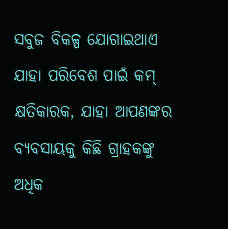ସବୁଜ ବିକଳ୍ପ ଯୋଗାଇଥାଏ ଯାହା ପରିବେଶ ପାଇଁ କମ୍ କ୍ଷତିକାରକ, ଯାହା ଆପଣଙ୍କର ବ୍ୟବସାୟକୁ କିଛି ଗ୍ରାହକଙ୍କୁ ଅଧିକ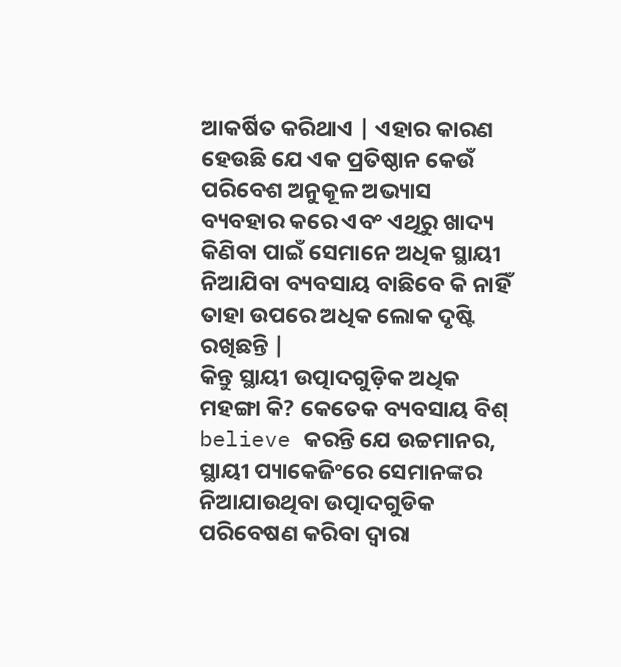ଆକର୍ଷିତ କରିଥାଏ | ଏହାର କାରଣ ହେଉଛି ଯେ ଏକ ପ୍ରତିଷ୍ଠାନ କେଉଁ ପରିବେଶ ଅନୁକୂଳ ଅଭ୍ୟାସ ବ୍ୟବହାର କରେ ଏବଂ ଏଥିରୁ ଖାଦ୍ୟ କିଣିବା ପାଇଁ ସେମାନେ ଅଧିକ ସ୍ଥାୟୀ ନିଆଯିବା ବ୍ୟବସାୟ ବାଛିବେ କି ନାହିଁ ତାହା ଉପରେ ଅଧିକ ଲୋକ ଦୃଷ୍ଟି ରଖିଛନ୍ତି |
କିନ୍ତୁ ସ୍ଥାୟୀ ଉତ୍ପାଦଗୁଡ଼ିକ ଅଧିକ ମହଙ୍ଗା କି? କେତେକ ବ୍ୟବସାୟ ବିଶ୍ believe କରନ୍ତି ଯେ ଉଚ୍ଚମାନର, ସ୍ଥାୟୀ ପ୍ୟାକେଜିଂରେ ସେମାନଙ୍କର ନିଆଯାଉଥିବା ଉତ୍ପାଦଗୁଡିକ ପରିବେଷଣ କରିବା ଦ୍ୱାରା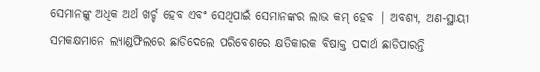ସେମାନଙ୍କୁ ଅଧିକ ଅର୍ଥ ଖର୍ଚ୍ଚ ହେବ ଏବଂ ସେଥିପାଇଁ ସେମାନଙ୍କର ଲାଭ କମ୍ ହେବ | ଅବଶ୍ୟ, ଅଣ-ସ୍ଥାୟୀ ସମକକ୍ଷମାନେ ଲ୍ୟାଣ୍ଡଫିଲରେ ଛାଡିଦେଲେ ପରିବେଶରେ କ୍ଷତିକାରକ ବିଷାକ୍ତ ପଦାର୍ଥ ଛାଡିପାରନ୍ତି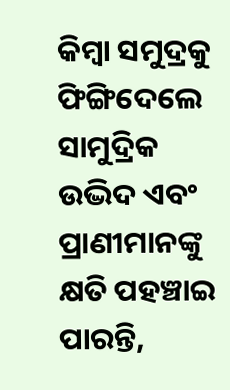କିମ୍ବା ସମୁଦ୍ରକୁ ଫିଙ୍ଗିଦେଲେ ସାମୁଦ୍ରିକ ଉଦ୍ଭିଦ ଏବଂ ପ୍ରାଣୀମାନଙ୍କୁ କ୍ଷତି ପହଞ୍ଚାଇ ପାରନ୍ତି,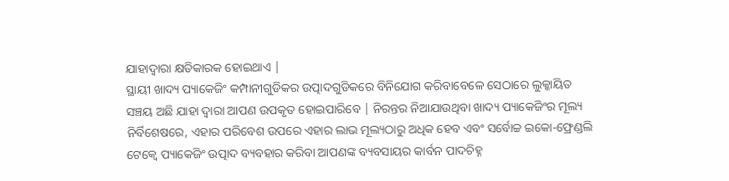ଯାହାଦ୍ୱାରା କ୍ଷତିକାରକ ହୋଇଥାଏ |
ସ୍ଥାୟୀ ଖାଦ୍ୟ ପ୍ୟାକେଜିଂ କମ୍ପାନୀଗୁଡିକର ଉତ୍ପାଦଗୁଡିକରେ ବିନିଯୋଗ କରିବାବେଳେ ସେଠାରେ ଲୁକ୍କାୟିତ ସଞ୍ଚୟ ଅଛି ଯାହା ଦ୍ୱାରା ଆପଣ ଉପକୃତ ହୋଇପାରିବେ | ନିରନ୍ତର ନିଆଯାଉଥିବା ଖାଦ୍ୟ ପ୍ୟାକେଜିଂର ମୂଲ୍ୟ ନିର୍ବିଶେଷରେ, ଏହାର ପରିବେଶ ଉପରେ ଏହାର ଲାଭ ମୂଲ୍ୟଠାରୁ ଅଧିକ ହେବ ଏବଂ ସର୍ବୋଚ୍ଚ ଇକୋ-ଫ୍ରେଣ୍ଡଲି ଟେକ୍ୱେ ପ୍ୟାକେଜିଂ ଉତ୍ପାଦ ବ୍ୟବହାର କରିବା ଆପଣଙ୍କ ବ୍ୟବସାୟର କାର୍ବନ ପାଦଚିହ୍ନ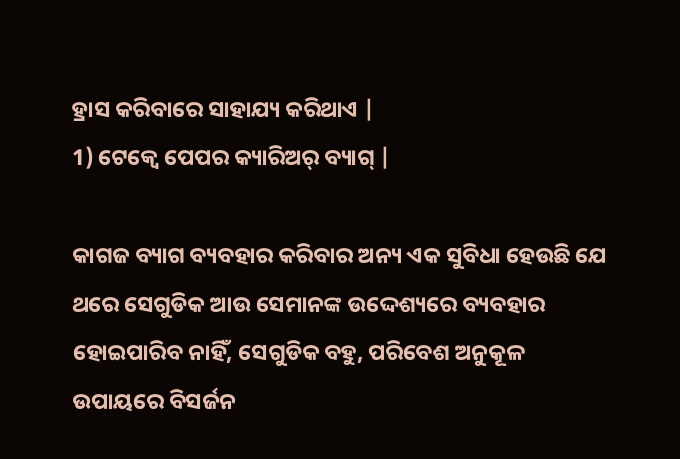ହ୍ରାସ କରିବାରେ ସାହାଯ୍ୟ କରିଥାଏ |
1) ଟେକ୍ୱେ ପେପର କ୍ୟାରିଅର୍ ବ୍ୟାଗ୍ |

କାଗଜ ବ୍ୟାଗ ବ୍ୟବହାର କରିବାର ଅନ୍ୟ ଏକ ସୁବିଧା ହେଉଛି ଯେ ଥରେ ସେଗୁଡିକ ଆଉ ସେମାନଙ୍କ ଉଦ୍ଦେଶ୍ୟରେ ବ୍ୟବହାର ହୋଇପାରିବ ନାହିଁ, ସେଗୁଡିକ ବହୁ, ପରିବେଶ ଅନୁକୂଳ ଉପାୟରେ ବିସର୍ଜନ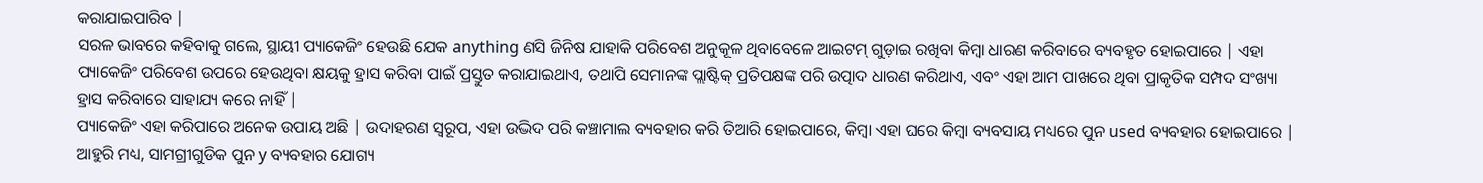କରାଯାଇପାରିବ |
ସରଳ ଭାବରେ କହିବାକୁ ଗଲେ, ସ୍ଥାୟୀ ପ୍ୟାକେଜିଂ ହେଉଛି ଯେକ anything ଣସି ଜିନିଷ ଯାହାକି ପରିବେଶ ଅନୁକୂଳ ଥିବାବେଳେ ଆଇଟମ୍ ଗୁଡ଼ାଇ ରଖିବା କିମ୍ବା ଧାରଣ କରିବାରେ ବ୍ୟବହୃତ ହୋଇପାରେ | ଏହା ପ୍ୟାକେଜିଂ ପରିବେଶ ଉପରେ ହେଉଥିବା କ୍ଷୟକୁ ହ୍ରାସ କରିବା ପାଇଁ ପ୍ରସ୍ତୁତ କରାଯାଇଥାଏ, ତଥାପି ସେମାନଙ୍କ ପ୍ଲାଷ୍ଟିକ୍ ପ୍ରତିପକ୍ଷଙ୍କ ପରି ଉତ୍ପାଦ ଧାରଣ କରିଥାଏ, ଏବଂ ଏହା ଆମ ପାଖରେ ଥିବା ପ୍ରାକୃତିକ ସମ୍ପଦ ସଂଖ୍ୟା ହ୍ରାସ କରିବାରେ ସାହାଯ୍ୟ କରେ ନାହିଁ |
ପ୍ୟାକେଜିଂ ଏହା କରିପାରେ ଅନେକ ଉପାୟ ଅଛି | ଉଦାହରଣ ସ୍ୱରୂପ, ଏହା ଉଦ୍ଭିଦ ପରି କଞ୍ଚାମାଲ ବ୍ୟବହାର କରି ତିଆରି ହୋଇପାରେ, କିମ୍ବା ଏହା ଘରେ କିମ୍ବା ବ୍ୟବସାୟ ମଧ୍ୟରେ ପୁନ used ବ୍ୟବହାର ହୋଇପାରେ | ଆହୁରି ମଧ୍ୟ, ସାମଗ୍ରୀଗୁଡିକ ପୁନ y ବ୍ୟବହାର ଯୋଗ୍ୟ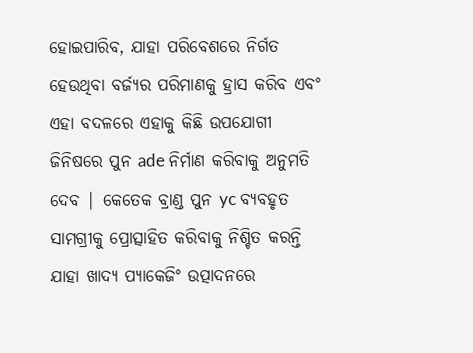ହୋଇପାରିବ, ଯାହା ପରିବେଶରେ ନିର୍ଗତ ହେଉଥିବା ବର୍ଜ୍ୟର ପରିମାଣକୁ ହ୍ରାସ କରିବ ଏବଂ ଏହା ବଦଳରେ ଏହାକୁ କିଛି ଉପଯୋଗୀ ଜିନିଷରେ ପୁନ ade ନିର୍ମାଣ କରିବାକୁ ଅନୁମତି ଦେବ | କେତେକ ବ୍ରାଣ୍ଡ ପୁନ yc ବ୍ୟବହୃତ ସାମଗ୍ରୀକୁ ପ୍ରୋତ୍ସାହିତ କରିବାକୁ ନିଶ୍ଚିତ କରନ୍ତି ଯାହା ଖାଦ୍ୟ ପ୍ୟାକେଜିଂ ଉତ୍ପାଦନରେ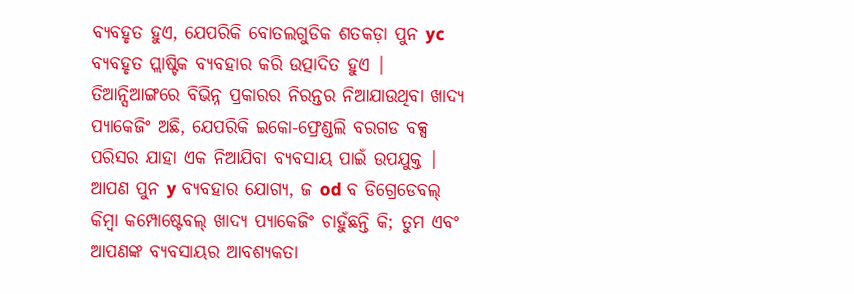ବ୍ୟବହୃତ ହୁଏ, ଯେପରିକି ବୋତଲଗୁଡିକ ଶତକଡ଼ା ପୁନ yc ବ୍ୟବହୃତ ପ୍ଲାଷ୍ଟିକ ବ୍ୟବହାର କରି ଉତ୍ପାଦିତ ହୁଏ |
ତିଆନ୍ସିଆଙ୍ଗରେ ବିଭିନ୍ନ ପ୍ରକାରର ନିରନ୍ତର ନିଆଯାଉଥିବା ଖାଦ୍ୟ ପ୍ୟାକେଜିଂ ଅଛି, ଯେପରିକି ଇକୋ-ଫ୍ରେଣ୍ଡଲି ବରଗଡ ବକ୍ସ ପରିସର ଯାହା ଏକ ନିଆଯିବା ବ୍ୟବସାୟ ପାଇଁ ଉପଯୁକ୍ତ | ଆପଣ ପୁନ y ବ୍ୟବହାର ଯୋଗ୍ୟ, ଜ od ବ ଡିଗ୍ରେଡେବଲ୍ କିମ୍ବା କମ୍ପୋଷ୍ଟେବଲ୍ ଖାଦ୍ୟ ପ୍ୟାକେଜିଂ ଚାହୁଁଛନ୍ତି କି; ତୁମ ଏବଂ ଆପଣଙ୍କ ବ୍ୟବସାୟର ଆବଶ୍ୟକତା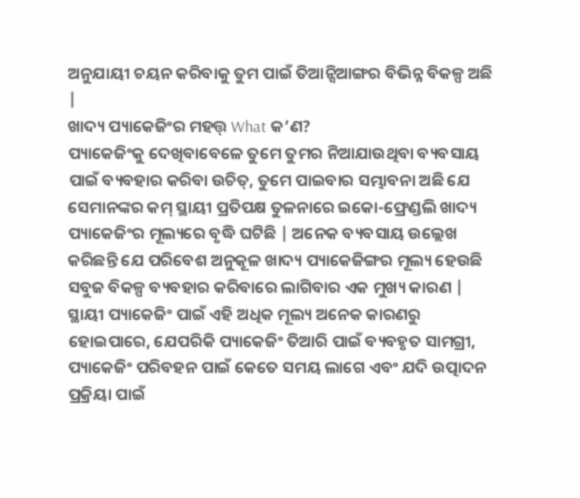ଅନୁଯାୟୀ ଚୟନ କରିବାକୁ ତୁମ ପାଇଁ ତିଆନ୍ସିଆଙ୍ଗର ବିଭିନ୍ନ ବିକଳ୍ପ ଅଛି |
ଖାଦ୍ୟ ପ୍ୟାକେଜିଂର ମହତ୍ତ୍ What କ’ଣ?
ପ୍ୟାକେଜିଂକୁ ଦେଖିବାବେଳେ ତୁମେ ତୁମର ନିଆଯାଉଥିବା ବ୍ୟବସାୟ ପାଇଁ ବ୍ୟବହାର କରିବା ଉଚିତ୍, ତୁମେ ପାଇବାର ସମ୍ଭାବନା ଅଛି ଯେ ସେମାନଙ୍କର କମ୍ ସ୍ଥାୟୀ ପ୍ରତିପକ୍ଷ ତୁଳନାରେ ଇକୋ-ଫ୍ରେଣ୍ଡଲି ଖାଦ୍ୟ ପ୍ୟାକେଜିଂର ମୂଲ୍ୟରେ ବୃଦ୍ଧି ଘଟିଛି | ଅନେକ ବ୍ୟବସାୟ ଉଲ୍ଲେଖ କରିଛନ୍ତି ଯେ ପରିବେଶ ଅନୁକୂଳ ଖାଦ୍ୟ ପ୍ୟାକେଜିଙ୍ଗର ମୂଲ୍ୟ ହେଉଛି ସବୁଜ ବିକଳ୍ପ ବ୍ୟବହାର କରିବାରେ ଲାଗିବାର ଏକ ମୁଖ୍ୟ କାରଣ |
ସ୍ଥାୟୀ ପ୍ୟାକେଜିଂ ପାଇଁ ଏହି ଅଧିକ ମୂଲ୍ୟ ଅନେକ କାରଣରୁ ହୋଇପାରେ, ଯେପରିକି ପ୍ୟାକେଜିଂ ତିଆରି ପାଇଁ ବ୍ୟବହୃତ ସାମଗ୍ରୀ, ପ୍ୟାକେଜିଂ ପରିବହନ ପାଇଁ କେତେ ସମୟ ଲାଗେ ଏବଂ ଯଦି ଉତ୍ପାଦନ ପ୍ରକ୍ରିୟା ପାଇଁ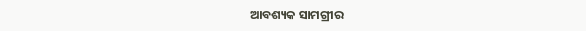ଆବଶ୍ୟକ ସାମଗ୍ରୀର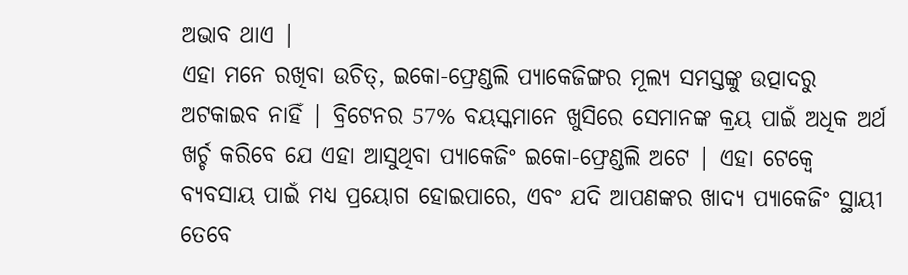ଅଭାବ ଥାଏ |
ଏହା ମନେ ରଖିବା ଉଚିତ୍, ଇକୋ-ଫ୍ରେଣ୍ଡଲି ପ୍ୟାକେଜିଙ୍ଗର ମୂଲ୍ୟ ସମସ୍ତଙ୍କୁ ଉତ୍ପାଦରୁ ଅଟକାଇବ ନାହିଁ | ବ୍ରିଟେନର 57% ବୟସ୍କମାନେ ଖୁସିରେ ସେମାନଙ୍କ କ୍ରୟ ପାଇଁ ଅଧିକ ଅର୍ଥ ଖର୍ଚ୍ଚ କରିବେ ଯେ ଏହା ଆସୁଥିବା ପ୍ୟାକେଜିଂ ଇକୋ-ଫ୍ରେଣ୍ଡଲି ଅଟେ | ଏହା ଟେକ୍ୱେ ବ୍ୟବସାୟ ପାଇଁ ମଧ୍ୟ ପ୍ରୟୋଗ ହୋଇପାରେ, ଏବଂ ଯଦି ଆପଣଙ୍କର ଖାଦ୍ୟ ପ୍ୟାକେଜିଂ ସ୍ଥାୟୀ ତେବେ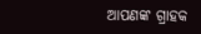ଆପଣଙ୍କ ଗ୍ରାହକ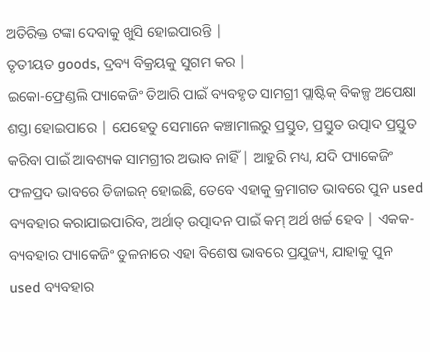ଅତିରିକ୍ତ ଟଙ୍କା ଦେବାକୁ ଖୁସି ହୋଇପାରନ୍ତି |
ତୃତୀୟତ goods, ଦ୍ରବ୍ୟ ବିକ୍ରୟକୁ ସୁଗମ କର |
ଇକୋ-ଫ୍ରେଣ୍ଡଲି ପ୍ୟାକେଜିଂ ତିଆରି ପାଇଁ ବ୍ୟବହୃତ ସାମଗ୍ରୀ ପ୍ଲାଷ୍ଟିକ୍ ବିକଳ୍ପ ଅପେକ୍ଷା ଶସ୍ତା ହୋଇପାରେ | ଯେହେତୁ ସେମାନେ କଞ୍ଚାମାଲରୁ ପ୍ରସ୍ତୁତ, ପ୍ରସ୍ତୁତ ଉତ୍ପାଦ ପ୍ରସ୍ତୁତ କରିବା ପାଇଁ ଆବଶ୍ୟକ ସାମଗ୍ରୀର ଅଭାବ ନାହିଁ | ଆହୁରି ମଧ୍ୟ, ଯଦି ପ୍ୟାକେଜିଂ ଫଳପ୍ରଦ ଭାବରେ ଡିଜାଇନ୍ ହୋଇଛି, ତେବେ ଏହାକୁ କ୍ରମାଗତ ଭାବରେ ପୁନ used ବ୍ୟବହାର କରାଯାଇପାରିବ, ଅର୍ଥାତ୍ ଉତ୍ପାଦନ ପାଇଁ କମ୍ ଅର୍ଥ ଖର୍ଚ୍ଚ ହେବ | ଏକକ-ବ୍ୟବହାର ପ୍ୟାକେଜିଂ ତୁଳନାରେ ଏହା ବିଶେଷ ଭାବରେ ପ୍ରଯୁଜ୍ୟ, ଯାହାକୁ ପୁନ used ବ୍ୟବହାର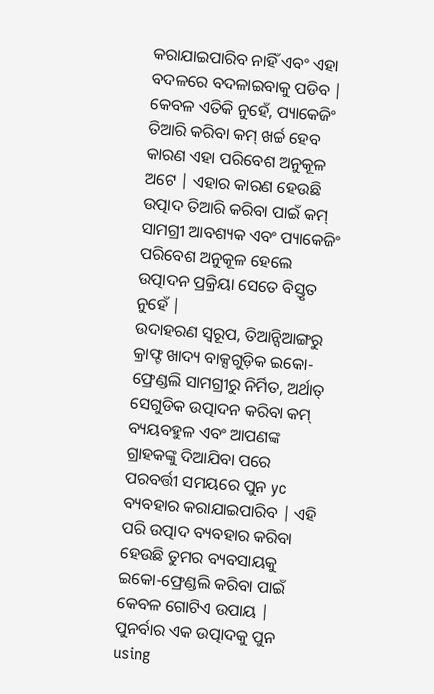କରାଯାଇପାରିବ ନାହିଁ ଏବଂ ଏହା ବଦଳରେ ବଦଳାଇବାକୁ ପଡିବ |
କେବଳ ଏତିକି ନୁହେଁ, ପ୍ୟାକେଜିଂ ତିଆରି କରିବା କମ୍ ଖର୍ଚ୍ଚ ହେବ କାରଣ ଏହା ପରିବେଶ ଅନୁକୂଳ ଅଟେ | ଏହାର କାରଣ ହେଉଛି ଉତ୍ପାଦ ତିଆରି କରିବା ପାଇଁ କମ୍ ସାମଗ୍ରୀ ଆବଶ୍ୟକ ଏବଂ ପ୍ୟାକେଜିଂ ପରିବେଶ ଅନୁକୂଳ ହେଲେ ଉତ୍ପାଦନ ପ୍ରକ୍ରିୟା ସେତେ ବିସ୍ତୃତ ନୁହେଁ |
ଉଦାହରଣ ସ୍ୱରୂପ, ତିଆନ୍ସିଆଙ୍ଗରୁ କ୍ରାଫ୍ଟ ଖାଦ୍ୟ ବାକ୍ସଗୁଡ଼ିକ ଇକୋ-ଫ୍ରେଣ୍ଡଲି ସାମଗ୍ରୀରୁ ନିର୍ମିତ, ଅର୍ଥାତ୍ ସେଗୁଡିକ ଉତ୍ପାଦନ କରିବା କମ୍ ବ୍ୟୟବହୁଳ ଏବଂ ଆପଣଙ୍କ ଗ୍ରାହକଙ୍କୁ ଦିଆଯିବା ପରେ ପରବର୍ତ୍ତୀ ସମୟରେ ପୁନ yc ବ୍ୟବହାର କରାଯାଇପାରିବ | ଏହି ପରି ଉତ୍ପାଦ ବ୍ୟବହାର କରିବା ହେଉଛି ତୁମର ବ୍ୟବସାୟକୁ ଇକୋ-ଫ୍ରେଣ୍ଡଲି କରିବା ପାଇଁ କେବଳ ଗୋଟିଏ ଉପାୟ |
ପୁନର୍ବାର ଏକ ଉତ୍ପାଦକୁ ପୁନ using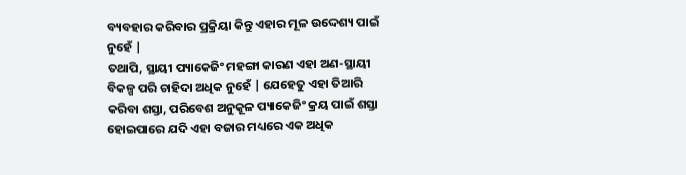ବ୍ୟବହାର କରିବାର ପ୍ରକ୍ରିୟା କିନ୍ତୁ ଏହାର ମୂଳ ଉଦ୍ଦେଶ୍ୟ ପାଇଁ ନୁହେଁ |
ତଥାପି, ସ୍ଥାୟୀ ପ୍ୟାକେଜିଂ ମହଙ୍ଗା କାରଣ ଏହା ଅଣ-ସ୍ଥାୟୀ ବିକଳ୍ପ ପରି ଚାହିଦା ଅଧିକ ନୁହେଁ | ଯେହେତୁ ଏହା ତିଆରି କରିବା ଶସ୍ତା, ପରିବେଶ ଅନୁକୂଳ ପ୍ୟାକେଜିଂ କ୍ରୟ ପାଇଁ ଶସ୍ତା ହୋଇପାରେ ଯଦି ଏହା ବଜାର ମଧ୍ୟରେ ଏକ ଅଧିକ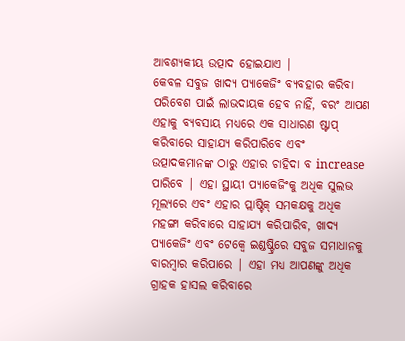ଆବଶ୍ୟକୀୟ ଉତ୍ପାଦ ହୋଇଯାଏ |
କେବଳ ସବୁଜ ଖାଦ୍ୟ ପ୍ୟାକେଜିଂ ବ୍ୟବହାର କରିବା ପରିବେଶ ପାଇଁ ଲାଭଦାୟକ ହେବ ନାହିଁ, ବରଂ ଆପଣ ଏହାକୁ ବ୍ୟବସାୟ ମଧ୍ୟରେ ଏକ ସାଧାରଣ ଷ୍ଟାପ୍ କରିବାରେ ସାହାଯ୍ୟ କରିପାରିବେ ଏବଂ ଉତ୍ପାଦକମାନଙ୍କ ଠାରୁ ଏହାର ଚାହିଦା ବ increase ପାରିବେ | ଏହା ସ୍ଥାୟୀ ପ୍ୟାକେଜିଂକୁ ଅଧିକ ସୁଲଭ ମୂଲ୍ୟରେ ଏବଂ ଏହାର ପ୍ଲାଷ୍ଟିକ୍ ସମକକ୍ଷକୁ ଅଧିକ ମହଙ୍ଗା କରିବାରେ ସାହାଯ୍ୟ କରିପାରିବ, ଖାଦ୍ୟ ପ୍ୟାକେଜିଂ ଏବଂ ଟେକ୍ୱେ ଇଣ୍ଡଷ୍ଟ୍ରିରେ ସବୁଜ ସମାଧାନକୁ ବାରମ୍ବାର କରିପାରେ | ଏହା ମଧ୍ୟ ଆପଣଙ୍କୁ ଅଧିକ ଗ୍ରାହକ ହାସଲ କରିବାରେ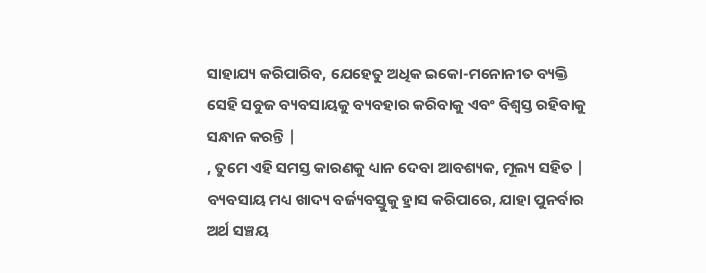ସାହାଯ୍ୟ କରିପାରିବ, ଯେହେତୁ ଅଧିକ ଇକୋ-ମନୋନୀତ ବ୍ୟକ୍ତି ସେହି ସବୁଜ ବ୍ୟବସାୟକୁ ବ୍ୟବହାର କରିବାକୁ ଏବଂ ବିଶ୍ୱସ୍ତ ରହିବାକୁ ସନ୍ଧାନ କରନ୍ତି |
, ତୁମେ ଏହି ସମସ୍ତ କାରଣକୁ ଧ୍ୟାନ ଦେବା ଆବଶ୍ୟକ, ମୂଲ୍ୟ ସହିତ |
ବ୍ୟବସାୟ ମଧ୍ୟ ଖାଦ୍ୟ ବର୍ଜ୍ୟବସ୍ତୁକୁ ହ୍ରାସ କରିପାରେ, ଯାହା ପୁନର୍ବାର ଅର୍ଥ ସଞ୍ଚୟ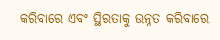କରିବାରେ ଏବଂ ସ୍ଥିରତାକୁ ଉନ୍ନତ କରିବାରେ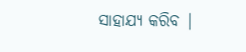ସାହାଯ୍ୟ କରିବ |